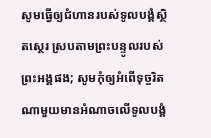សូមធ្វើឲ្យជំហានរបស់ទូលបង្គំស្ថិតស្ថេរ ស្របតាមព្រះបន្ទូលរបស់ព្រះអង្គផង; សូមកុំឲ្យអំពើទុច្ចរិតណាមួយមានអំណាចលើទូលបង្គំ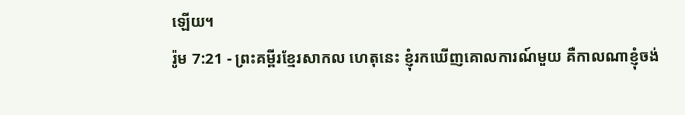ឡើយ។
រ៉ូម 7:21 - ព្រះគម្ពីរខ្មែរសាកល ហេតុនេះ ខ្ញុំរកឃើញគោលការណ៍មួយ គឺកាលណាខ្ញុំចង់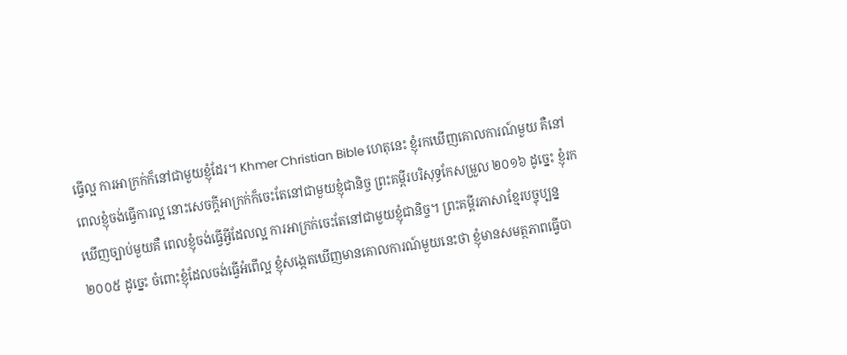ធ្វើល្អ ការអាក្រក់ក៏នៅជាមួយខ្ញុំដែរ។ Khmer Christian Bible ហេតុនេះ ខ្ញុំរកឃើញគោលការណ៍មួយ គឺនៅពេលខ្ញុំចង់ធ្វើការល្អ នោះសេចក្ដីអាក្រក់ក៏ចេះតែនៅជាមួយខ្ញុំជានិច្ច ព្រះគម្ពីរបរិសុទ្ធកែសម្រួល ២០១៦ ដូច្នេះ ខ្ញុំរកឃើញច្បាប់មួយគឺ ពេលខ្ញុំចង់ធ្វើអ្វីដែលល្អ ការអាក្រក់ចេះតែនៅជាមួយខ្ញុំជានិច្ច។ ព្រះគម្ពីរភាសាខ្មែរបច្ចុប្បន្ន ២០០៥ ដូច្នេះ ចំពោះខ្ញុំដែលចង់ធ្វើអំពើល្អ ខ្ញុំសង្កេតឃើញមានគោលការណ៍មួយនេះថា ខ្ញុំមានសមត្ថភាពធ្វើបា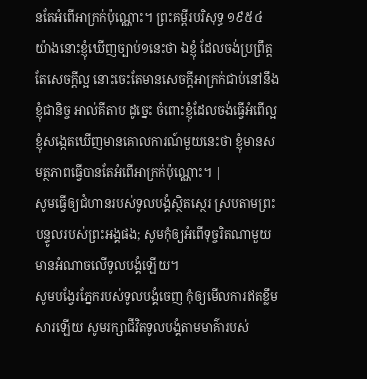នតែអំពើអាក្រក់ប៉ុណ្ណោះ។ ព្រះគម្ពីរបរិសុទ្ធ ១៩៥៤ យ៉ាងនោះខ្ញុំឃើញច្បាប់១នេះថា ឯខ្ញុំ ដែលចង់ប្រព្រឹត្តតែសេចក្ដីល្អ នោះចេះតែមានសេចក្ដីអាក្រក់ជាប់នៅនឹងខ្ញុំជានិច្ច អាល់គីតាប ដូច្នេះ ចំពោះខ្ញុំដែលចង់ធ្វើអំពើល្អ ខ្ញុំសង្កេតឃើញមានគោលការណ៍មួយនេះថា ខ្ញុំមានសមត្ថភាពធ្វើបានតែអំពើអាក្រក់ប៉ុណ្ណោះ។ |
សូមធ្វើឲ្យជំហានរបស់ទូលបង្គំស្ថិតស្ថេរ ស្របតាមព្រះបន្ទូលរបស់ព្រះអង្គផង; សូមកុំឲ្យអំពើទុច្ចរិតណាមួយមានអំណាចលើទូលបង្គំឡើយ។
សូមបង្វែរភ្នែករបស់ទូលបង្គំចេញ កុំឲ្យមើលការឥតខ្លឹមសារឡើយ សូមរក្សាជីវិតទូលបង្គំតាមមាគ៌ារបស់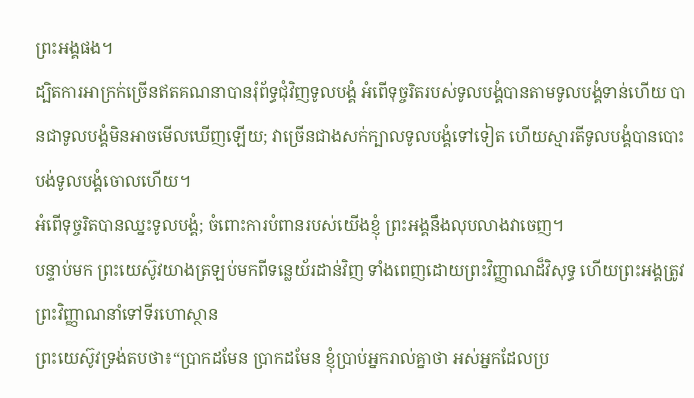ព្រះអង្គផង។
ដ្បិតការអាក្រក់ច្រើនឥតគណនាបានរុំព័ទ្ធជុំវិញទូលបង្គំ អំពើទុច្ចរិតរបស់ទូលបង្គំបានតាមទូលបង្គំទាន់ហើយ បានជាទូលបង្គំមិនអាចមើលឃើញឡើយ; វាច្រើនជាងសក់ក្បាលទូលបង្គំទៅទៀត ហើយស្មារតីទូលបង្គំបានបោះបង់ទូលបង្គំចោលហើយ។
អំពើទុច្ចរិតបានឈ្នះទូលបង្គំ; ចំពោះការបំពានរបស់យើងខ្ញុំ ព្រះអង្គនឹងលុបលាងវាចេញ។
បន្ទាប់មក ព្រះយេស៊ូវយាងត្រឡប់មកពីទន្លេយ័រដាន់វិញ ទាំងពេញដោយព្រះវិញ្ញាណដ៏វិសុទ្ធ ហើយព្រះអង្គត្រូវព្រះវិញ្ញាណនាំទៅទីរហោស្ថាន
ព្រះយេស៊ូវទ្រង់តបថា៖“ប្រាកដមែន ប្រាកដមែន ខ្ញុំប្រាប់អ្នករាល់គ្នាថា អស់អ្នកដែលប្រ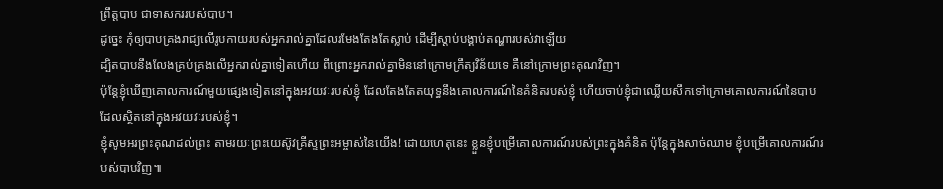ព្រឹត្តបាប ជាទាសកររបស់បាប។
ដូច្នេះ កុំឲ្យបាបគ្រងរាជ្យលើរូបកាយរបស់អ្នករាល់គ្នាដែលរមែងតែងតែស្លាប់ ដើម្បីស្ដាប់បង្គាប់តណ្ហារបស់វាឡើយ
ដ្បិតបាបនឹងលែងគ្រប់គ្រងលើអ្នករាល់គ្នាទៀតហើយ ពីព្រោះអ្នករាល់គ្នាមិននៅក្រោមក្រឹត្យវិន័យទេ គឺនៅក្រោមព្រះគុណវិញ។
ប៉ុន្តែខ្ញុំឃើញគោលការណ៍មួយផ្សេងទៀតនៅក្នុងអវយវៈរបស់ខ្ញុំ ដែលតែងតែតយុទ្ធនឹងគោលការណ៍នៃគំនិតរបស់ខ្ញុំ ហើយចាប់ខ្ញុំជាឈ្លើយសឹកទៅក្រោមគោលការណ៍នៃបាបដែលស្ថិតនៅក្នុងអវយវៈរបស់ខ្ញុំ។
ខ្ញុំសូមអរព្រះគុណដល់ព្រះ តាមរយៈព្រះយេស៊ូវគ្រីស្ទព្រះអម្ចាស់នៃយើង! ដោយហេតុនេះ ខ្លួនខ្ញុំបម្រើគោលការណ៍របស់ព្រះក្នុងគំនិត ប៉ុន្តែក្នុងសាច់ឈាម ខ្ញុំបម្រើគោលការណ៍របស់បាបវិញ៕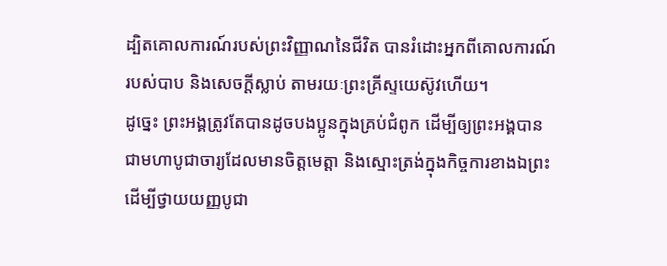ដ្បិតគោលការណ៍របស់ព្រះវិញ្ញាណនៃជីវិត បានរំដោះអ្នកពីគោលការណ៍របស់បាប និងសេចក្ដីស្លាប់ តាមរយៈព្រះគ្រីស្ទយេស៊ូវហើយ។
ដូច្នេះ ព្រះអង្គត្រូវតែបានដូចបងប្អូនក្នុងគ្រប់ជំពូក ដើម្បីឲ្យព្រះអង្គបានជាមហាបូជាចារ្យដែលមានចិត្តមេត្តា និងស្មោះត្រង់ក្នុងកិច្ចការខាងឯព្រះ ដើម្បីថ្វាយយញ្ញបូជា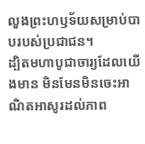លួងព្រះហឫទ័យសម្រាប់បាបរបស់ប្រជាជន។
ដ្បិតមហាបូជាចារ្យដែលយើងមាន មិនមែនមិនចេះអាណិតអាសូរដល់ភាព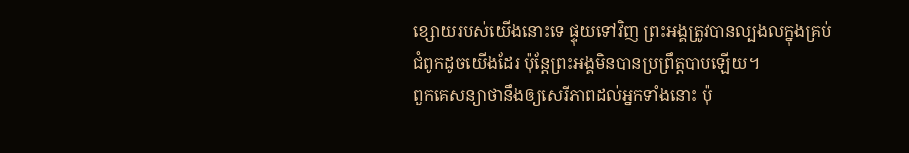ខ្សោយរបស់យើងនោះទេ ផ្ទុយទៅវិញ ព្រះអង្គត្រូវបានល្បងលក្នុងគ្រប់ជំពូកដូចយើងដែរ ប៉ុន្តែព្រះអង្គមិនបានប្រព្រឹត្តបាបឡើយ។
ពួកគេសន្យាថានឹងឲ្យសេរីភាពដល់អ្នកទាំងនោះ ប៉ុ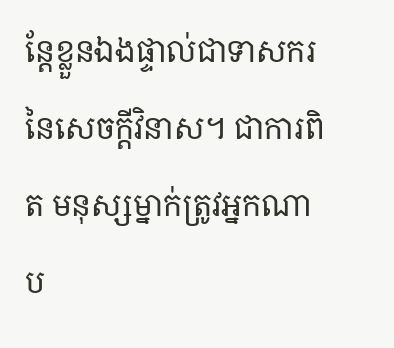ន្តែខ្លួនឯងផ្ទាល់ជាទាសករនៃសេចក្ដីវិនាស។ ជាការពិត មនុស្សម្នាក់ត្រូវអ្នកណាប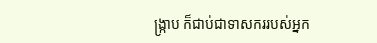ង្ក្រាប ក៏ជាប់ជាទាសកររបស់អ្នក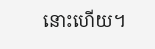នោះហើយ។